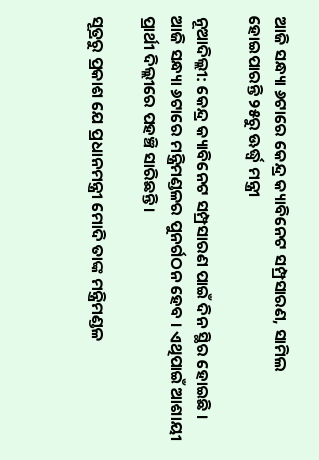ଆଜି ସନ୍ଧ୍ୟା ୬ଟାରେ କେନ୍ଦ୍ର କ୍ୟାବିନେଟ ସମ୍ପ୍ରସାରଣ, ସାମିଲ ହୋଇପାରନ୍ତି ୨୫ରୁ ଊର୍ଦ୍ଧ୍ବ ମନ୍ତ୍ରୀ

ନୂଆଦିଲ୍ଲୀ: କେନ୍ଦ୍ର କ୍ୟାବିନେଟ ସମ୍ପ୍ରସାରଣ ପାଇଁ ଦିନ ସ୍ଥିର ହୋଇଛି । ଆଜି ସନ୍ଧ୍ୟା ୬ଟାରେ ମନ୍ତ୍ରିମଣ୍ଡଳର ପୁନର୍ଗଠନ ହେବ । ଏଥିପାଇଁ ଆଶାୟୀ ପ୍ରାର୍ଥୀ ଦିଲ୍ଲୀରେ ପହଞ୍ଚି ସାରିଛନ୍ତି ।

ସୂତ୍ରରୁ ପ୍ରକାଶ ଯେ ପ୍ରଧାନମନ୍ତ୍ରୀ ମୋଦି ତାଙ୍କ ମନ୍ତ୍ରିମଣ୍ଡଳ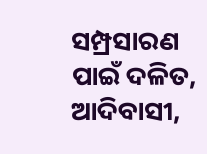ସମ୍ପ୍ରସାରଣ ପାଇଁ ଦଳିତ, ଆଦିବାସୀ,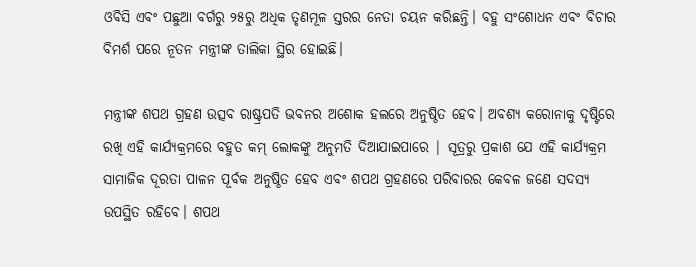ଓବିସି ଏବଂ ପଛୁଆ ବର୍ଗରୁ ୨୫ରୁ ଅଧିକ ତୃଣମୂଳ ସ୍ତରର ନେତା ଚୟନ କରିଛନ୍ତି। ବହୁ ସଂଶୋଧନ ଏବଂ ବିଚାର ବିମର୍ଶ ପରେ ନୂତନ ମନ୍ତ୍ରୀଙ୍କ ତାଲିକା ସ୍ଥିର ହୋଇଛି।

ମନ୍ତ୍ରୀଙ୍କ ଶପଥ ଗ୍ରହଣ ଉତ୍ସବ ରାଷ୍ଟ୍ରପତି ଭବନର ଅଶୋକ ହଲରେ ଅନୁଷ୍ଠିତ ହେବ। ଅବଶ୍ୟ କରୋନାକୁ ଦୃଷ୍ଟିରେ ରଖି ଏହି କାର୍ଯ୍ୟକ୍ରମରେ ବହୁତ କମ୍ ଲୋକଙ୍କୁ ଅନୁମତି ଦିଆଯାଇପାରେ | ସୂତ୍ରରୁ ପ୍ରକାଶ ଯେ ଏହି କାର୍ଯ୍ୟକ୍ରମ ସାମାଜିକ ଦୂରତା ପାଳନ ପୂର୍ବକ ଅନୁଷ୍ଠିତ ହେବ ଏବଂ ଶପଥ ଗ୍ରହଣରେ ପରିବାରର କେବଳ ଜଣେ ସଦସ୍ୟ ଉପସ୍ଥିତ ରହିବେ। ଶପଥ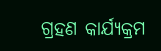ଗ୍ରହଣ କାର୍ଯ୍ୟକ୍ରମ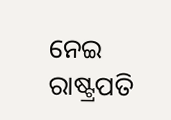ନେଇ ରାଷ୍ଟ୍ରପତି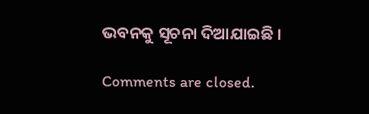ଭବନକୁ ସୂଚନା ଦିଆଯାଇଛି ।

Comments are closed.